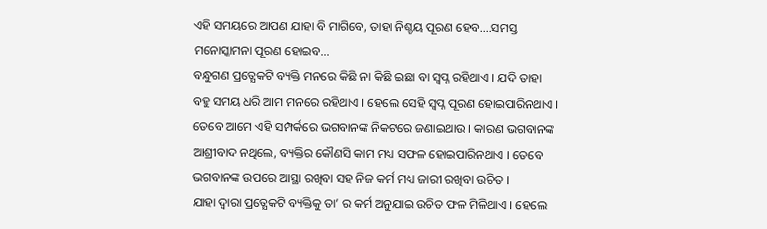ଏହି ସମୟରେ ଆପଣ ଯାହା ବି ମାଗିବେ, ତାହା ନିଶ୍ଚୟ ପୂରଣ ହେବ….ସମସ୍ତ ମନୋସ୍କାମନା ପୂରଣ ହୋଇବ…
ବନ୍ଧୁଗଣ ପ୍ରତ୍ଯେକଟି ବ୍ୟକ୍ତି ମନରେ କିଛି ନା କିଛି ଇଛା ବା ସ୍ଵପ୍ନ ରହିଥାଏ । ଯଦି ତାହା ବହୁ ସମୟ ଧରି ଆମ ମନରେ ରହିଥାଏ । ହେଲେ ସେହି ସ୍ଵପ୍ନ ପୂରଣ ହୋଇପାରିନଥାଏ । ତେବେ ଆମେ ଏହି ସମ୍ପର୍କରେ ଭଗବାନଙ୍କ ନିକଟରେ ଜଣାଇଥାଉ । କାରଣ ଭଗବାନଙ୍କ ଆଶ୍ରୀବାଦ ନଥିଲେ, ବ୍ୟକ୍ତିର କୌଣସି କାମ ମଧ୍ୟ ସଫଳ ହୋଇପାରିନଥାଏ । ତେବେ ଭଗବାନଙ୍କ ଉପରେ ଆସ୍ଥା ରଖିବା ସହ ନିଜ କର୍ମ ମଧ୍ୟ ଜାରୀ ରଖିବା ଉଚିତ ।
ଯାହା ଦ୍ଵାରା ପ୍ରତ୍ଯେକଟି ବ୍ୟକ୍ତିକୁ ତା’ ର କର୍ମ ଅନୁଯାଇ ଉଚିତ ଫଳ ମିଳିଥାଏ । ହେଲେ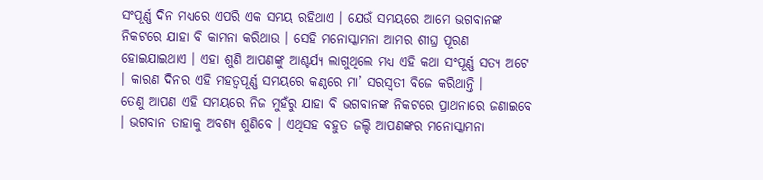ସଂପୂର୍ଣ୍ଣ ଦିନ ମଧ୍ୟରେ ଏପରି ଏକ ସମୟ ରହିଥାଏ । ଯେଉଁ ସମୟରେ ଆମେ ଭଗବାନଙ୍କ ନିକଟରେ ଯାହା ବି କାମନା କରିଥାଉ । ସେହି ମନୋସ୍କାମନା ଆମର ଶୀଘ୍ର ପୂରଣ ହୋଇଯାଇଥାଏ । ଏହା ଶୁଣି ଆପଣଙ୍କୁ ଆଶ୍ଚର୍ଯ୍ୟ ଲାଗୁଥିଲେ ମଧ୍ୟ ଏହି କଥା ସଂପୂର୍ଣ୍ଣ ସତ୍ୟ ଅଟେ । କାରଣ ଦିନର ଏହି ମହତ୍ଵପୂର୍ଣ୍ଣ ସମୟରେ କଣ୍ଠରେ ମା’ ସରସ୍ଵତୀ ବିଜେ କରିଥାନ୍ତି ।
ତେଣୁ ଆପଣ ଏହି ସମୟରେ ନିଜ ମୁହଁରୁ ଯାହା ବି ଭଗବାନଙ୍କ ନିକଟରେ ପ୍ରାଥନାରେ ଜଣାଇବେ । ଭଗବାନ ତାହାକୁ ଅବଶ୍ୟ ଶୁଣିବେ । ଏଥିସହ ବହୁତ ଜଲ୍ଦି ଆପଣଙ୍କର ମନୋସ୍କାମନା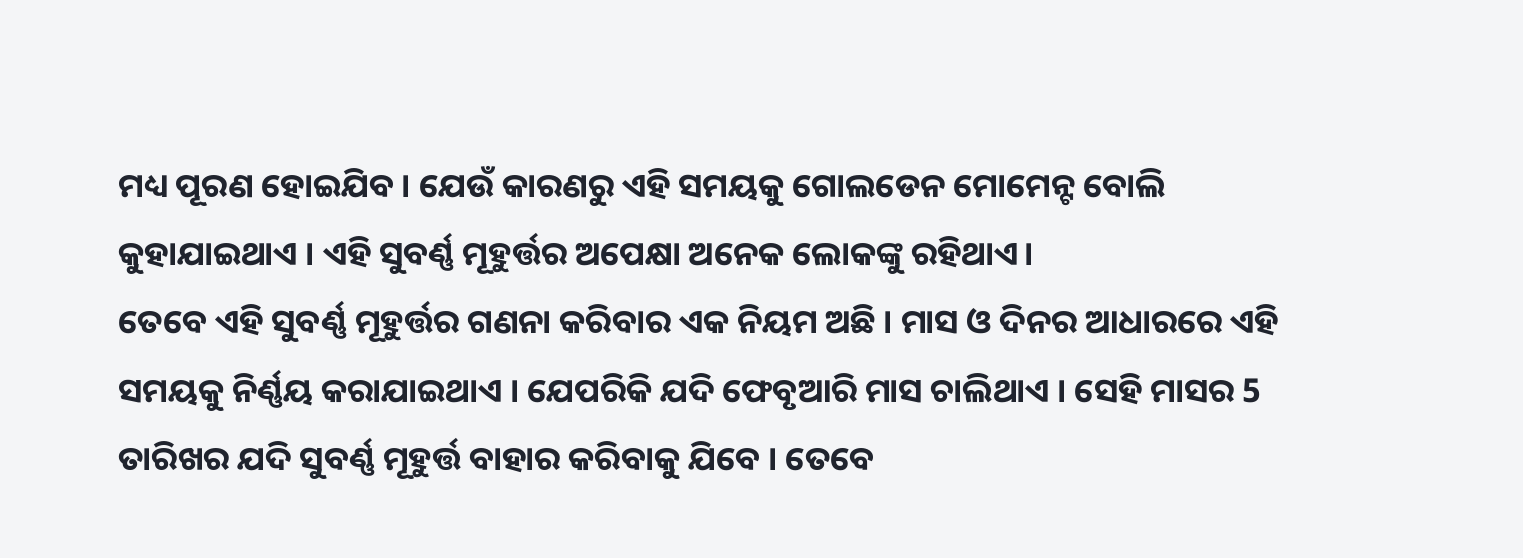ମଧ୍ୟ ପୂରଣ ହୋଇଯିବ । ଯେଉଁ କାରଣରୁ ଏହି ସମୟକୁ ଗୋଲଡେନ ମୋମେନ୍ଟ ବୋଲି କୁହାଯାଇଥାଏ । ଏହି ସୁବର୍ଣ୍ଣ ମୂହୁର୍ତ୍ତର ଅପେକ୍ଷା ଅନେକ ଲୋକଙ୍କୁ ରହିଥାଏ।
ତେବେ ଏହି ସୁବର୍ଣ୍ଣ ମୂହୁର୍ତ୍ତର ଗଣନା କରିବାର ଏକ ନିୟମ ଅଛି । ମାସ ଓ ଦିନର ଆଧାରରେ ଏହି ସମୟକୁ ନିର୍ଣ୍ଣୟ କରାଯାଇଥାଏ । ଯେପରିକି ଯଦି ଫେବୃଆରି ମାସ ଚାଲିଥାଏ । ସେହି ମାସର 5 ତାରିଖର ଯଦି ସୁବର୍ଣ୍ଣ ମୂହୁର୍ତ୍ତ ବାହାର କରିବାକୁ ଯିବେ । ତେବେ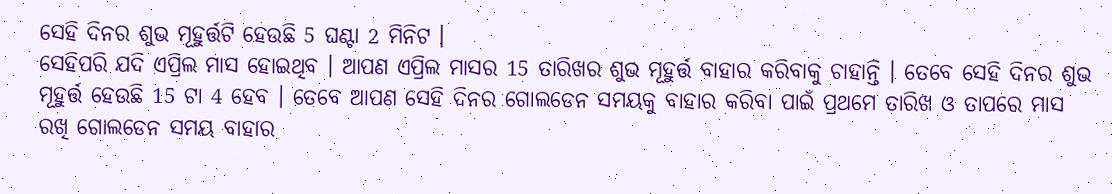ସେହି ଦିନର ଶୁଭ ମୂହୁର୍ତ୍ତଟି ହେଉଛି 5 ଘଣ୍ଟା 2 ମିନିଟ ।
ସେହିପରି ଯଦି ଏପ୍ରିଲ ମାସ ହୋଇଥିବ । ଆପଣ ଏପ୍ରିଲ ମାସର 15 ତାରିଖର ଶୁଭ ମୂହୁର୍ତ୍ତ ବାହାର କରିବାକୁ ଚାହାନ୍ତି । ତେବେ ସେହି ଦିନର ଶୁଭ ମୂହୁର୍ତ୍ତ ହେଉଛି 15 ଟା 4 ହେବ । ତେବେ ଆପଣ ସେହି ଦିନର ଗୋଲଡେନ ସମୟକୁ ବାହାର କରିବା ପାଇଁ ପ୍ରଥମେ ତାରିଖ ଓ ତାପରେ ମାସ ରଖି ଗୋଲଡେନ ସମୟ ବାହାର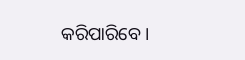କରିପାରିବେ ।